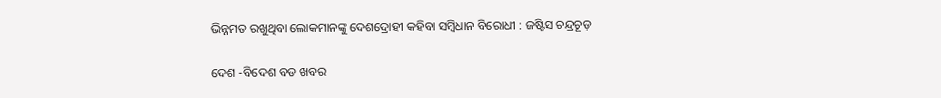ଭିନ୍ନମତ ରଖୁଥିବା ଲୋକମାନଙ୍କୁ ଦେଶଦ୍ରୋହୀ କହିବା ସମ୍ବିଧାନ ବିରୋଧୀ : ଜଷ୍ଟିସ ଚନ୍ଦ୍ରଚୂଡ଼

ଦେଶ -ବିଦେଶ ବଡ ଖବର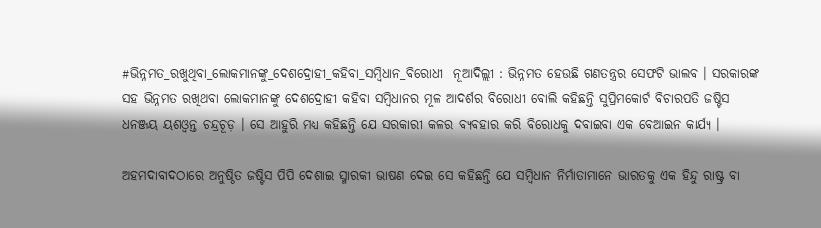#ଭିନ୍ନମତ_ରଖୁଥିବା_ଲୋକମାନଙ୍କୁ_ଦେଶଦ୍ରୋହୀ_କହିବା_ସମ୍ବିଧାନ_ବିରୋଧୀ  ନୂଆଦିଲ୍ଲୀ : ଭିନ୍ନମତ ହେଉଛି ଗଣତନ୍ତ୍ରର ସେଫଟି ଭାଲବ । ସରକାରଙ୍କ ସହ ଭିନ୍ନମତ ରଖିଥବା ଲୋକମାନଙ୍କୁ ଦେଶଦ୍ରୋହୀ କହିବା ସମ୍ବିଧାନର ମୂଳ ଆଦର୍ଶର ବିରୋଧୀ ବୋଲି କହିଛନ୍ତି ସୁପ୍ରିମକୋର୍ଟ ବିଚାରପତି ଜଷ୍ଟିସ  ଧନଞ୍ଜୟ ୟଶଓ୍ୱନ୍ତ ଚନ୍ଦ୍ରଚୂଡ଼ । ସେ ଆହୁରି ମଧ୍ୟ କହିଛନ୍ତି ଯେ ସରକାରୀ କଳର ବ୍ୟବହାର କରି ବିରୋଧକୁ ଦବାଇବା ଏକ ବେଆଇନ କାର୍ଯ୍ୟ ।

ଅହମଦାବାଦଠାରେ ଅନୁଷ୍ଠିତ ଜଷ୍ଟିସ ପିପି ଦେଶାଇ ସ୍ମାରକୀ ଭାଷଣ ଦେଇ ସେ କହିଛନ୍ତି ଯେ ସମ୍ବିଧାନ ନିର୍ମାତାମାନେ ଭାରତକୁ ଏକ ହିନ୍ଦୁ ରାଷ୍ଟ୍ର ବା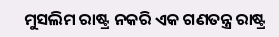ମୁସଲିମ ରାଷ୍ଟ୍ର ନକରି ଏକ ଗଣତନ୍ତ୍ର ରାଷ୍ଟ୍ର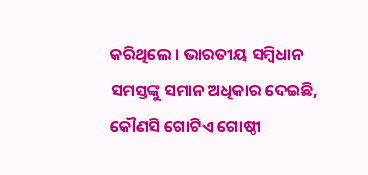କରିଥିଲେ । ଭାରତୀୟ ସମ୍ବିଧାନ ସମସ୍ତଙ୍କୁ ସମାନ ଅଧିକାର ଦେଇଛି, କୌଣସି ଗୋଟିଏ ଗୋଷ୍ଠୀ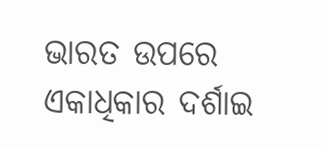ଭାରତ ଉପରେ ଏକାଧିକାର ଦର୍ଶାଇ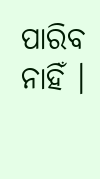ପାରିବ ନାହିଁ ।